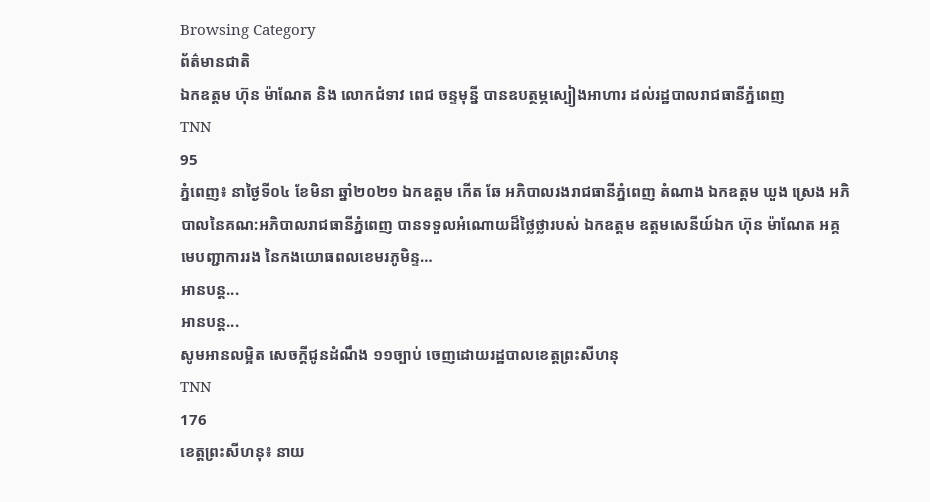Browsing Category
ព័ត៌មានជាតិ
ឯកឧត្តម ហ៊ុន ម៉ាណែត និង លោកជំទាវ ពេជ ចន្ទមុន្នី បានឧបត្ថម្ភស្បៀងអាហារ ដល់រដ្ឋបាលរាជធានីភ្នំពេញ
TNN
95
ភ្នំពេញ៖ នាថ្ងៃទី០៤ ខែមិនា ឆ្នាំ២០២១ ឯកឧត្តម កើត ឆែ អភិបាលរងរាជធានីភ្នំពេញ តំណាង ឯកឧត្តម ឃួង ស្រេង អភិបាលនៃគណ:អភិបាលរាជធានីភ្នំពេញ បានទទួលអំណោយដ៏ថ្លៃថ្លារបស់ ឯកឧត្តម ឧត្តមសេនីយ៍ឯក ហ៊ុន ម៉ាណែត អគ្គមេបញ្ជាការរង នៃកងយោធពលខេមរភូមិន្ទ…
អានបន្ត...
អានបន្ត...
សូមអានលម្អិត សេចក្ដីជូនដំណឹង ១១ច្បាប់ ចេញដោយរដ្ឋបាលខេត្តព្រះសីហនុ
TNN
176
ខេត្តព្រះសីហនុ៖ នាយ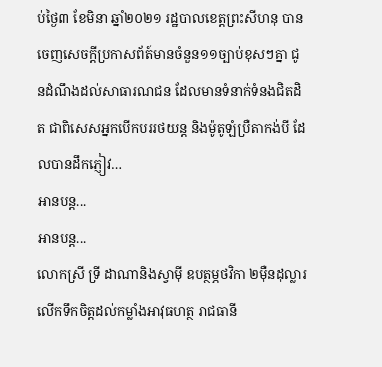ប់ថ្ងៃ៣ ខែមិនា ឆ្នាំ២០២១ រដ្ឋបាលខេត្តព្រះសីហនុ បានចេញសេចក្តីប្រកាសព័ត៍មានចំនួន១១ច្បាប់ខុសៗគ្នា ជូនដំណឹងដល់សាធារណជន ដែលមានទំនាក់ទំនងជិតដិត ជាពិសេសអ្នកបើកបររថយន្ត និងម៉ូតូឡំប្រឺតាកង់បី ដែលបានដឹកភ្ញៀវ…
អានបន្ត...
អានបន្ត...
លោកស្រី ទ្រី ដាណានិងស្វាម៉ី ឧបត្ថម្ភថវិកា ២ម៉ឺនដុល្លារ លើកទឹកចិត្តដល់កម្លាំងអាវុធហត្ថ រាជធានី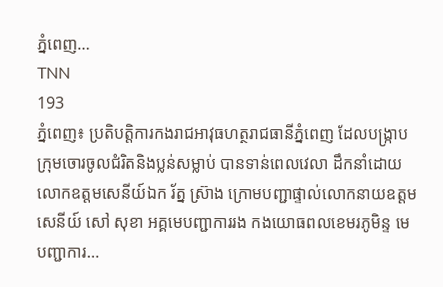ភ្នំពេញ…
TNN
193
ភ្នំពេញ៖ ប្រតិបត្តិការកងរាជអាវុធហត្ថរាជធានីភ្នំពេញ ដែលបង្ក្រាបក្រុមចោរចូលជំរិតនិងប្លន់សម្លាប់ បានទាន់ពេលវេលា ដឹកនាំដោយ លោកឧត្តមសេនីយ៍ឯក រ័ត្ន ស្រ៊ាង ក្រោមបញ្ជាផ្ទាល់លោកនាយឧត្តមសេនីយ៍ សៅ សុខា អគ្គមេបញ្ជាការរង កងយោធពលខេមរភូមិន្ទ មេបញ្ជាការ…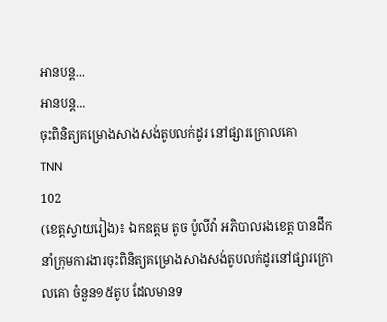អានបន្ត...
អានបន្ត...
ចុះពិនិត្យគម្រោងសាងសង់តូបលក់ដូរ នៅផ្សារក្រោលគោ
TNN
102
(ខេត្តស្វាយរៀង)៖ ឯកឧត្តម តូច ប៉ូលីវ៉ា អភិបាលរងខេត្ត បានដឹកនាំក្រុមការងារចុះពិនិត្យគម្រោងសាងសង់តូបលក់ដូរនៅផ្សារក្រោលគោ ចំនួន១៥តូប ដែលមានទ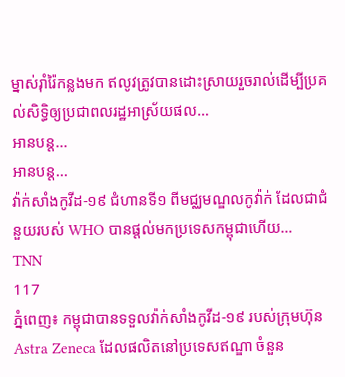ម្នាស់រ៉ាំរ៉ៃកន្លងមក ឥលូវត្រូវបានដោះស្រាយរួចរាល់ដើម្បីប្រគល់សិទ្ធិឲ្យប្រជាពលរដ្ឋអាស្រ័យផល…
អានបន្ត...
អានបន្ត...
វ៉ាក់សាំងកូវីដ-១៩ ជំហានទី១ ពីមជ្ឈមណ្ឌលកូវ៉ាក់ ដែលជាជំនួយរបស់ WHO បានផ្តល់មកប្រទេសកម្ពុជាហើយ…
TNN
117
ភ្នំពេញ៖ កម្ពុជាបានទទួលវ៉ាក់សាំងកូវីដ-១៩ របស់ក្រុមហ៊ុន Astra Zeneca ដែលផលិតនៅប្រទេសឥណ្ឌា ចំនួន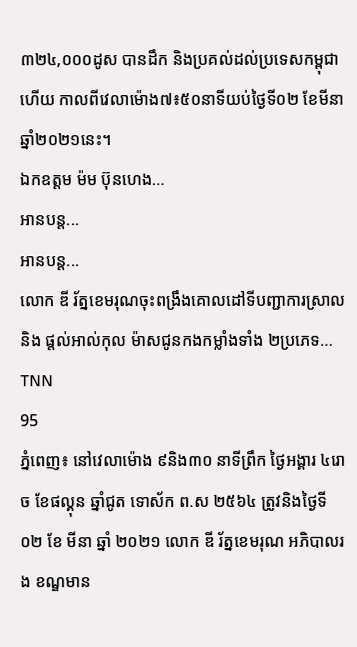៣២៤,០០០ដូស បានដឹក និងប្រគល់ដល់ប្រទេសកម្ពុជាហើយ កាលពីវេលាម៉ោង៧៖៥០នាទីយប់ថ្ងៃទី០២ ខែមីនា ឆ្នាំ២០២១នេះ។
ឯកឧត្តម ម៉ម ប៊ុនហេង…
អានបន្ត...
អានបន្ត...
លោក ឌី រ័ត្នខេមរុណចុះពង្រឹងគោលដៅទីបញ្ជាការស្រាល និង ផ្តល់អាល់កុល ម៉ាសជូនកងកម្លាំងទាំង ២ប្រភេទ…
TNN
95
ភ្នំពេញ៖ នៅវេលាម៉ោង ៩និង៣០ នាទីព្រឹក ថ្ងៃអង្គារ ៤រោច ខែផល្គុន ឆ្នាំជូត ទោស័ក ព.ស ២៥៦៤ ត្រូវនិងថ្ងៃទី ០២ ខែ មីនា ឆ្នាំ ២០២១ លោក ឌី រ័ត្នខេមរុណ អភិបាលរង ខណ្ឌមាន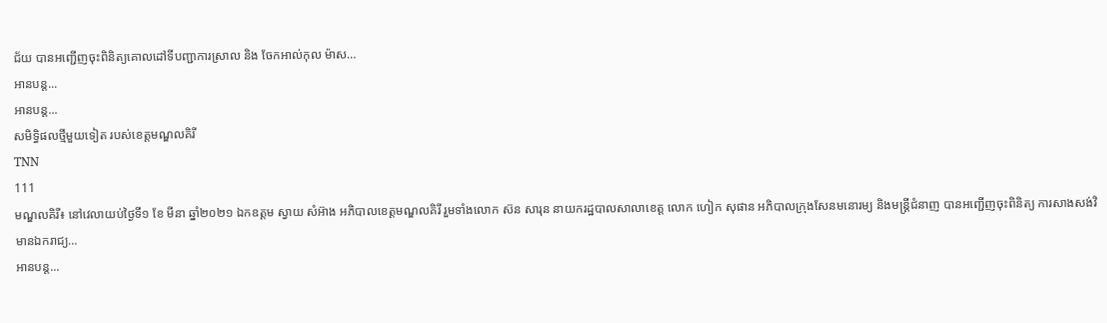ជ័យ បានអញ្ជើញចុះពិនិត្យគោលដៅទីបញ្ជាការស្រាល និង ចែកអាល់កុល ម៉ាស…
អានបន្ត...
អានបន្ត...
សមិទ្ធិផលថ្មីមួយទៀត របស់ខេត្តមណ្ឌលគិរី
TNN
111
មណ្ឌលគិរី៖ នៅវេលាយប់ថ្ងៃទី១ ខែ មីនា ឆ្នាំ២០២១ ឯកឧត្តម ស្វាយ សំអ៊ាង អភិបាលខេត្តមណ្ឌលគិរី រួមទាំងលោក ស៊ន សារុន នាយករដ្ឋបាលសាលាខេត្ត លោក ហៀក សុផាន អភិបាលក្រុងសែនមនោរម្យ និងមន្រ្តីជំនាញ បានអញ្ជើញចុះពិនិត្យ ការសាងសង់វិមានឯករាជ្យ…
អានបន្ត...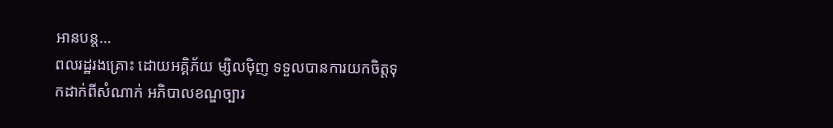អានបន្ត...
ពលរដ្ឋរងគ្រោះ ដោយអគ្គិភ័យ ម្សិលម៉ិញ ទទួលបានការយកចិត្តទុកដាក់ពីសំណាក់ អភិបាលខណ្ឌច្បារ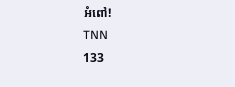អំពៅ!
TNN
133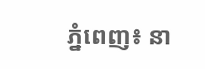ភ្នំពេញ៖ នា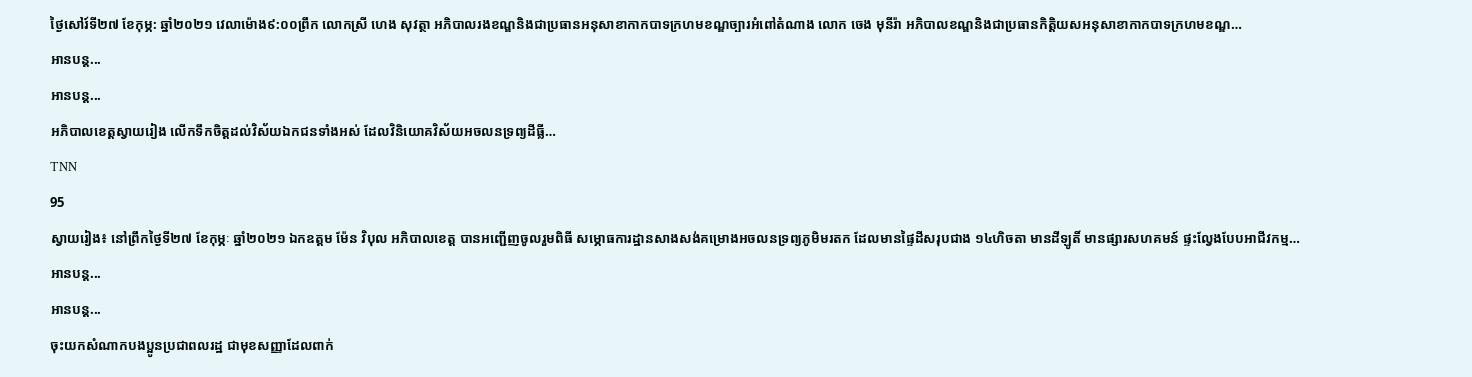ថ្ងៃសៅរ៍ទី២៧ ខែកុម្ភ: ឆ្នាំ២០២១ វេលាម៉ោង៩:០០ព្រឹក លោកស្រី ហេង សុវត្ថា អភិបាលរងខណ្ឌនិងជាប្រធានអនុសាខាកាកបាទក្រហមខណ្ឌច្បារអំពៅតំណាង លោក ចេង មុនីរ៉ា អភិបាលខណ្ឌនិងជាប្រធានកិត្តិយសអនុសាខាកាកបាទក្រហមខណ្ឌ…
អានបន្ត...
អានបន្ត...
អភិបាលខេត្តស្វាយរៀង លើកទឹកចិត្តដល់វិស័យឯកជនទាំងអស់ ដែលវិនិយោគវិស័យអចលនទ្រព្យដីធ្លី…
TNN
95
ស្វាយរៀង៖ នៅព្រឹកថ្ងៃទី២៧ ខែកុម្ភៈ ឆ្នាំ២០២១ ឯកឧត្តម ម៉ែន វិបុល អភិបាលខេត្ត បានអញ្ជើញចូលរួមពិធី សម្ភោធការដ្ឋានសាងសង់គម្រោងអចលនទ្រព្យភូមិមរតក ដែលមានផ្ទៃដីសរុបជាង ១៤ហិចតា មានដីឡូតិ៍ មានផ្សារសហគមន៍ ផ្ទះល្វែងបែបអាជីវកម្ម…
អានបន្ត...
អានបន្ត...
ចុះយកសំណាកបងប្អូនប្រជាពលរដ្ឋ ជាមុខសញ្ញាដែលពាក់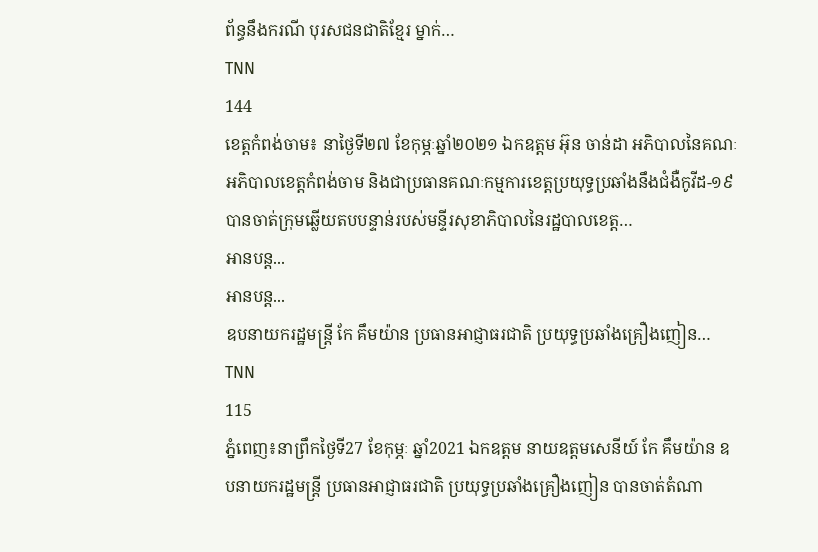ព័ន្ធនឹងករណី បុរសជនជាតិខ្មែរ ម្នាក់…
TNN
144
ខេត្តកំពង់ចាម៖ នាថ្ងៃទី២៧ ខែកុម្ភៈឆ្នាំ២០២១ ឯកឧត្តម អ៊ុន ចាន់ដា អភិបាលនៃគណៈអភិបាលខេត្តកំពង់ចាម និងជាប្រធានគណៈកម្មការខេត្តប្រយុទ្ធប្រឆាំងនឹងជំងឺកូវីដ-១៩ បានចាត់ក្រុមឆ្លើយតបបន្ទាន់របស់មន្ទីរសុខាភិបាលនៃរដ្ឋបាលខេត្ត…
អានបន្ត...
អានបន្ត...
ឧបនាយករដ្ឋមន្រ្តី កែ គឹមយ៉ាន ប្រធានអាជ្ញាធរជាតិ ប្រយុទ្ធប្រឆាំងគ្រឿងញៀន…
TNN
115
ភ្នំពេញ៖នាព្រឹកថ្ងៃទី27 ខែកុម្ភៈ ឆ្នាំ2021 ឯកឧត្តម នាយឧត្តមសេនីយ៍ កែ គឹមយ៉ាន ឧបនាយករដ្ឋមន្រ្តី ប្រធានអាជ្ញាធរជាតិ ប្រយុទ្ធប្រឆាំងគ្រឿងញៀន បានចាត់តំណា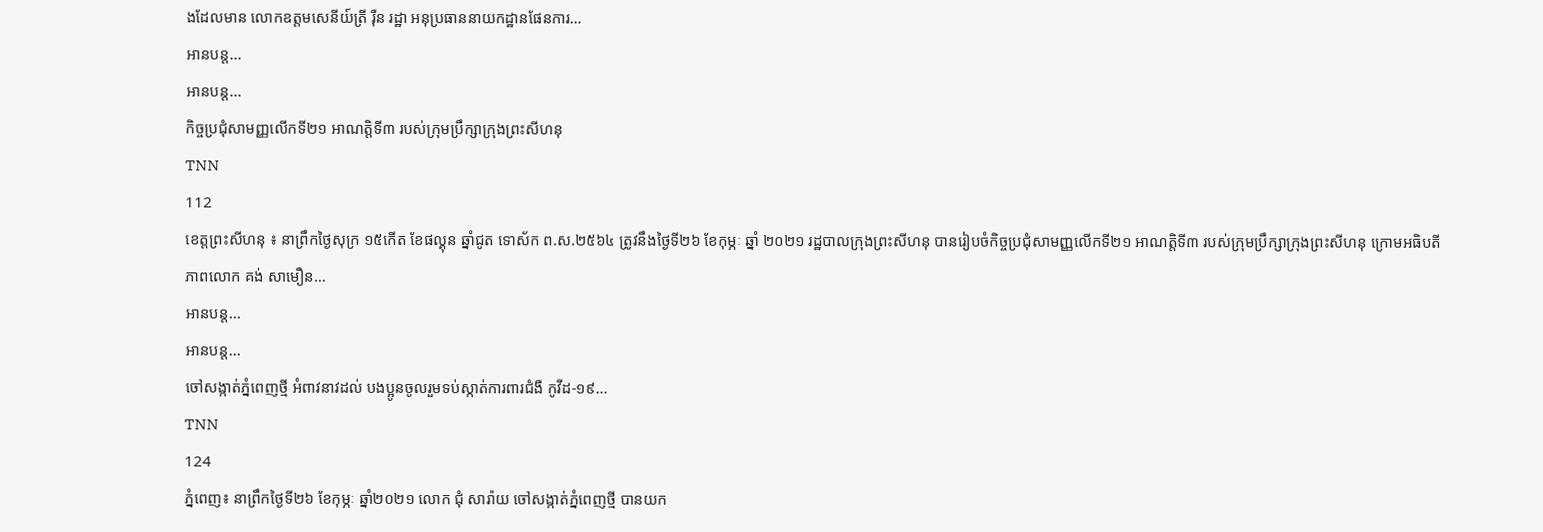ងដែលមាន លោកឧត្តមសេនីយ៍ត្រី រ៉ឺន រដ្ឋា អនុប្រធាននាយកដ្ឋានផែនការ…
អានបន្ត...
អានបន្ត...
កិច្ចប្រជុំសាមញ្ញលើកទី២១ អាណត្តិទី៣ របស់ក្រុមប្រឹក្សាក្រុងព្រះសីហនុ
TNN
112
ខេត្តព្រះសីហនុ ៖ នាព្រឹកថ្ងៃសុក្រ ១៥កើត ខែផល្គុន ឆ្នាំជូត ទោស័ក ព.ស.២៥៦៤ ត្រូវនឹងថ្ងៃទី២៦ ខែកុម្ភៈ ឆ្នាំ ២០២១ រដ្ឋបាលក្រុងព្រះសីហនុ បានរៀបចំកិច្ចប្រជុំសាមញ្ញលើកទី២១ អាណត្តិទី៣ របស់ក្រុមប្រឹក្សាក្រុងព្រះសីហនុ ក្រោមអធិបតីភាពលោក គង់ សាមឿន…
អានបន្ត...
អានបន្ត...
ចៅសង្កាត់ភ្នំពេញថ្មី អំពាវនាវដល់ បងប្អូនចូលរួមទប់ស្កាត់ការពារជំងឺ កូវីដ-១៩…
TNN
124
ភ្នំពេញ៖ នាព្រឹកថ្ងៃទី២៦ ខែកុម្ភៈ ឆ្នាំ២០២១ លោក ជុំ សារ៉ាយ ចៅសង្កាត់ភ្នំពេញថ្មី បានយក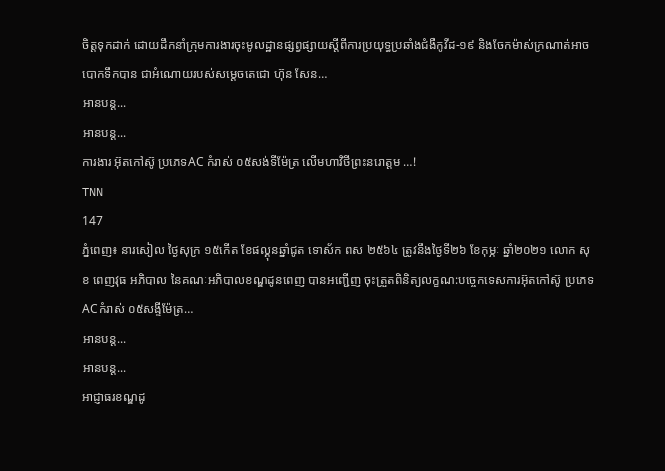ចិត្តទុកដាក់ ដោយដឹកនាំក្រុមការងារចុះមូលដ្ឋានផ្សព្វផ្សាយស្តីពីការប្រយុទ្ធប្រឆាំងជំងឺកូវីដ-១៩ និងចែកម៉ាស់ក្រណាត់អាចបោកទឹកបាន ជាអំណោយរបស់សម្តេចតេជោ ហ៊ុន សែន…
អានបន្ត...
អានបន្ត...
ការងារ អ៊ុតកៅស៊ូ ប្រភេទAC កំរាស់ ០៥សង់ទីម៉ែត្រ លើមហាវិថីព្រះនរោត្តម …!
TNN
147
ភ្នំពេញ៖ នារសៀល ថ្ងៃសុក្រ ១៥កើត ខែផល្គុនឆ្នាំជូត ទោស័ក ពស ២៥៦៤ ត្រូវនឹងថ្ងៃទី២៦ ខែកុម្ភៈ ឆ្នាំ២០២១ លោក សុខ ពេញវុធ អភិបាល នៃគណៈអភិបាលខណ្ឌដូនពេញ បានអញ្ជើញ ចុះត្រួតពិនិត្យលក្ខណ:បច្ចេកទេសការអ៊ុតកៅស៊ូ ប្រភេទACកំរាស់ ០៥សង្ទីម៉ែត្រ…
អានបន្ត...
អានបន្ត...
អាជ្ញាធរខណ្ឌដូ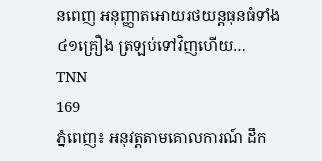នពេញ អនុញ្ញាតអោយរថយន្តធុនធំទាំង ៤១គ្រឿង ត្រឡប់ទៅវិញហើយ…
TNN
169
ភ្នំពេញ៖ អនុវត្តតាមគោលការណ៍ ដឹក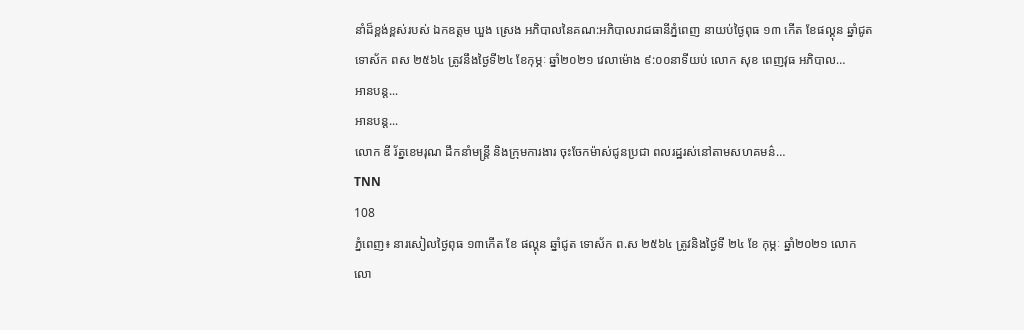នាំដ៏ខ្ពង់ខ្ពស់របស់ ឯកឧត្តម ឃួង ស្រេង អភិបាលនៃគណ:អភិបាលរាជធានីភ្នំពេញ នាយប់ថ្ងៃពុធ ១៣ កើត ខែផល្គុន ឆ្នាំជូត ទោស័ក ពស ២៥៦៤ ត្រូវនឹងថ្ងៃទី២៤ ខែកុម្ភៈ ឆ្នាំ២០២១ វេលាម៉ោង ៩:០០នាទីយប់ លោក សុខ ពេញវុធ អភិបាល…
អានបន្ត...
អានបន្ត...
លោក ឌី រ័ត្នខេមរុណ ដឹកនាំមន្រ្តី និងក្រុមការងារ ចុះចែកម៉ាស់ជូនប្រជា ពលរដ្ឋរស់នៅតាមសហគមន៌…
TNN
108
ភ្នំពេញ៖ នារសៀលថ្ងៃពុធ ១៣កើត ខែ ផល្គុន ឆ្នាំជូត ទោស័ក ព.ស ២៥៦៤ ត្រូវនិងថ្ងៃទី ២៤ ខែ កុម្ភៈ ឆ្នាំ២០២១ លោក លោ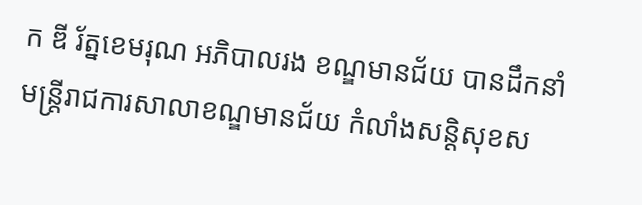ក ឌី រ័ត្នខេមរុណ អភិបាលរង ខណ្ឌមានជ័យ បានដឹកនាំមន្ត្រីរាជការសាលាខណ្ឌមានជ័យ កំលាំងសន្តិសុខស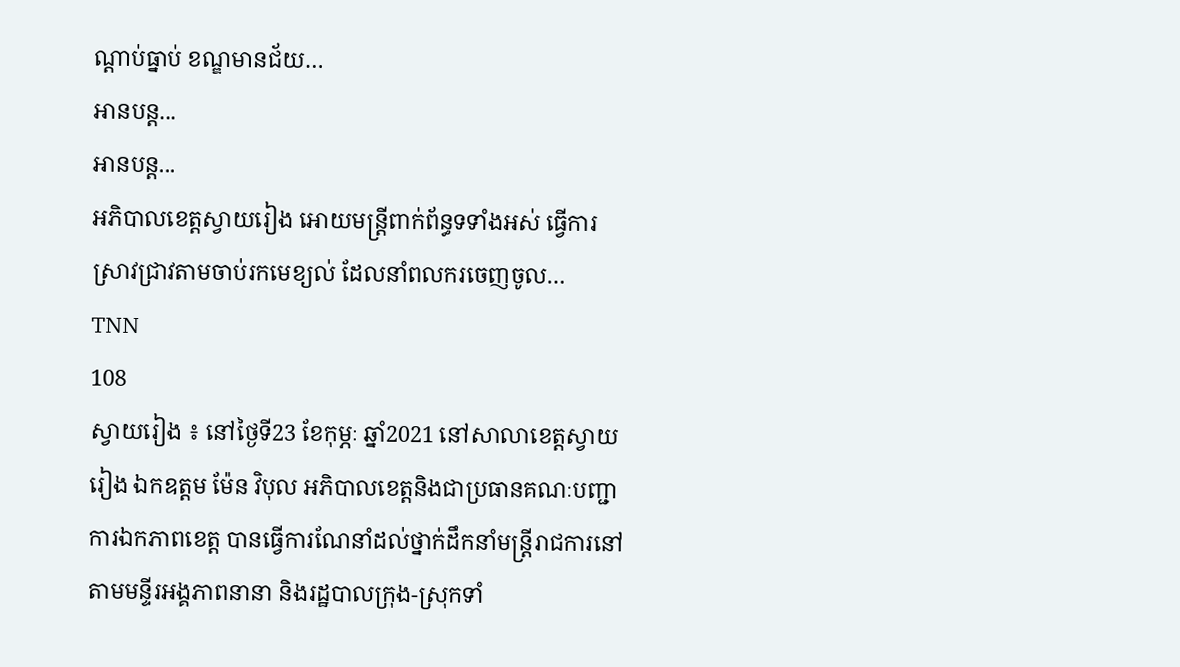ណ្តាប់ធ្នាប់ ខណ្ឌមានជ័យ…
អានបន្ត...
អានបន្ត...
អភិបាលខេត្តស្វាយរៀង អោយមន្ត្រីពាក់ព័ន្ធទទាំងអស់ ធ្វើការស្រាវជ្រាវតាមចាប់រកមេខ្យល់ ដែលនាំពលករចេញចូល…
TNN
108
ស្វាយរៀង ៖ នៅថ្ងៃទី23 ខែកុម្ភៈ ឆ្នាំ2021 នៅសាលាខេត្តស្វាយរៀង ឯកឧត្តម ម៉ែន វិបុល អភិបាលខេត្តនិងជាប្រធានគណៈបញ្ជាការឯកភាពខេត្ត បានធ្វើការណែនាំដល់ថ្នាក់ដឹកនាំមន្ត្រីរាជការនៅតាមមន្ទីរអង្គភាពនានា និងរដ្ឋបាលក្រុង-ស្រុកទាំ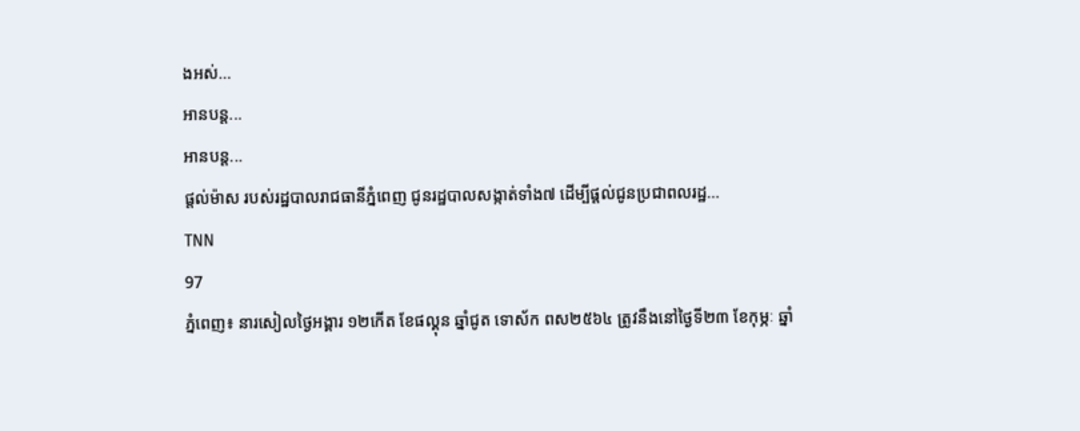ងអស់…
អានបន្ត...
អានបន្ត...
ផ្តល់ម៉ាស របស់រដ្ឋបាលរាជធានីភ្នំពេញ ជូនរដ្ឋបាលសង្កាត់ទាំង៧ ដើម្បីផ្តល់ជូនប្រជាពលរដ្ឋ…
TNN
97
ភ្នំពេញ៖ នារសៀលថ្ងៃអង្គារ ១២កើត ខែផល្គុន ឆ្នាំជូត ទោស័ក ពស២៥៦៤ ត្រូវនឹងនៅថ្ងៃទី២៣ ខែកុម្ភៈ ឆ្នាំ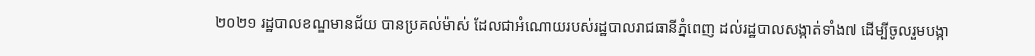២០២១ រដ្ឋបាលខណ្ឌមានជ័យ បានប្រគល់ម៉ាស់ ដែលជាអំណោយរបស់រដ្ឋបាលរាជធានីភ្នំពេញ ដល់រដ្ឋបាលសង្កាត់ទាំង៧ ដើម្បីចូលរួមបង្កា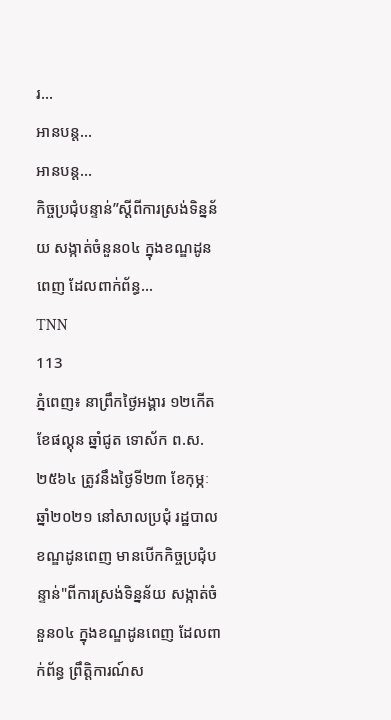រ…
អានបន្ត...
អានបន្ត...
កិច្ចប្រជុំបន្ទាន់”ស្តីពីការស្រង់ទិន្នន័យ សង្កាត់ចំនួន០៤ ក្នុងខណ្ឌដូនពេញ ដែលពាក់ព័ន្ធ…
TNN
113
ភ្នំពេញ៖ នាព្រឹកថ្ងៃអង្គារ ១២កើត ខែផល្គុន ឆ្នាំជូត ទោស័ក ព.ស.២៥៦៤ ត្រូវនឹងថ្ងៃទី២៣ ខែកុម្ភៈ ឆ្នាំ២០២១ នៅសាលប្រជុំ រដ្ឋបាលខណ្ឌដូនពេញ មានបើកកិច្ចប្រជុំបន្ទាន់"ពីការស្រង់ទិន្នន័យ សង្កាត់ចំនួន០៤ ក្នុងខណ្ឌដូនពេញ ដែលពាក់ព័ន្ធ ព្រឹត្តិការណ៍ស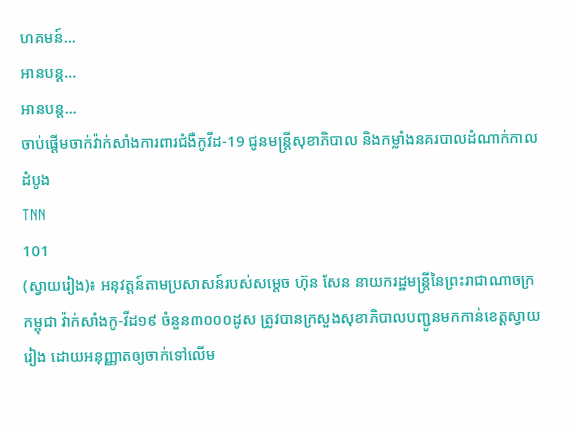ហគមន៍…
អានបន្ត...
អានបន្ត...
ចាប់ផ្ដើមចាក់វ៉ាក់សាំងការពារជំងឺកូវីដ-19 ជូនមន្ត្រីសុខាភិបាល និងកម្លាំងនគរបាលដំណាក់កាលដំបូង
TNN
101
(ស្វាយរៀង)៖ អនុវត្តន៍តាមប្រសាសន៍របស់សម្តេច ហ៊ុន សែន នាយករដ្ឋមន្ត្រីនៃព្រះរាជាណាចក្រកម្ពុជា វ៉ាក់សាំងកូ-វីដ១៩ ចំនួន៣០០០ដូស ត្រូវបានក្រសួងសុខាភិបាលបញ្ជូនមកកាន់ខេត្តស្វាយរៀង ដោយអនុញ្ញាតឲ្យចាក់ទៅលើម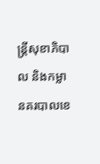ន្ត្រីសុខាភិបាល និងកម្លានគរបាលខេ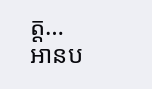ត្ត…
អានប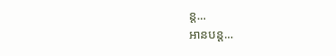ន្ត...
អានបន្ត...